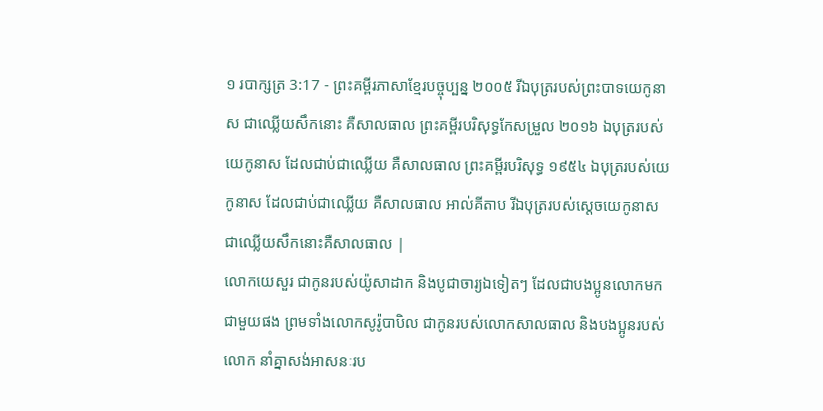១ របាក្សត្រ 3:17 - ព្រះគម្ពីរភាសាខ្មែរបច្ចុប្បន្ន ២០០៥ រីឯបុត្ររបស់ព្រះបាទយេកូនាស ជាឈ្លើយសឹកនោះ គឺសាលធាល ព្រះគម្ពីរបរិសុទ្ធកែសម្រួល ២០១៦ ឯបុត្ររបស់យេកូនាស ដែលជាប់ជាឈ្លើយ គឺសាលធាល ព្រះគម្ពីរបរិសុទ្ធ ១៩៥៤ ឯបុត្ររបស់យេកូនាស ដែលជាប់ជាឈ្លើយ គឺសាលធាល អាល់គីតាប រីឯបុត្ររបស់ស្តេចយេកូនាស ជាឈ្លើយសឹកនោះគឺសាលធាល |
លោកយេសួរ ជាកូនរបស់យ៉ូសាដាក និងបូជាចារ្យឯទៀតៗ ដែលជាបងប្អូនលោកមកជាមួយផង ព្រមទាំងលោកសូរ៉ូបាបិល ជាកូនរបស់លោកសាលធាល និងបងប្អូនរបស់លោក នាំគ្នាសង់អាសនៈរប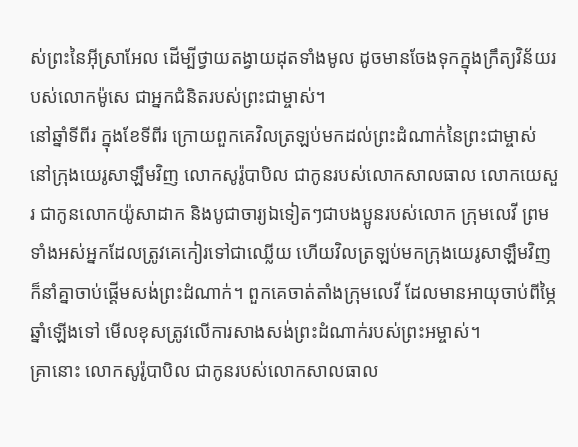ស់ព្រះនៃអ៊ីស្រាអែល ដើម្បីថ្វាយតង្វាយដុតទាំងមូល ដូចមានចែងទុកក្នុងក្រឹត្យវិន័យរបស់លោកម៉ូសេ ជាអ្នកជំនិតរបស់ព្រះជាម្ចាស់។
នៅឆ្នាំទីពីរ ក្នុងខែទីពីរ ក្រោយពួកគេវិលត្រឡប់មកដល់ព្រះដំណាក់នៃព្រះជាម្ចាស់ នៅក្រុងយេរូសាឡឹមវិញ លោកសូរ៉ូបាបិល ជាកូនរបស់លោកសាលធាល លោកយេសួរ ជាកូនលោកយ៉ូសាដាក និងបូជាចារ្យឯទៀតៗជាបងប្អូនរបស់លោក ក្រុមលេវី ព្រមទាំងអស់អ្នកដែលត្រូវគេកៀរទៅជាឈ្លើយ ហើយវិលត្រឡប់មកក្រុងយេរូសាឡឹមវិញ ក៏នាំគ្នាចាប់ផ្ដើមសង់ព្រះដំណាក់។ ពួកគេចាត់តាំងក្រុមលេវី ដែលមានអាយុចាប់ពីម្ភៃឆ្នាំឡើងទៅ មើលខុសត្រូវលើការសាងសង់ព្រះដំណាក់របស់ព្រះអម្ចាស់។
គ្រានោះ លោកសូរ៉ូបាបិល ជាកូនរបស់លោកសាលធាល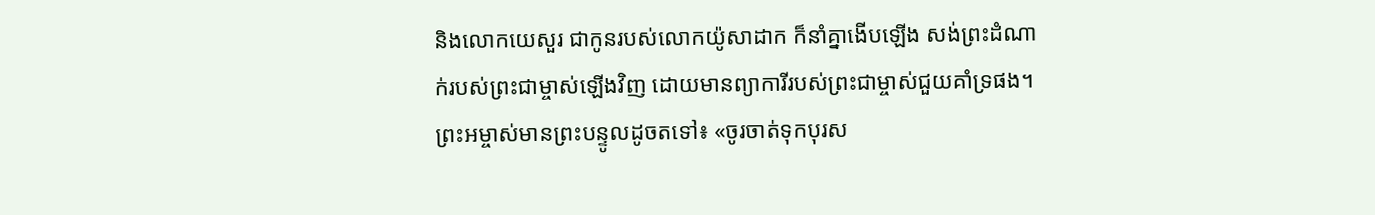និងលោកយេសួរ ជាកូនរបស់លោកយ៉ូសាដាក ក៏នាំគ្នាងើបឡើង សង់ព្រះដំណាក់របស់ព្រះជាម្ចាស់ឡើងវិញ ដោយមានព្យាការីរបស់ព្រះជាម្ចាស់ជួយគាំទ្រផង។
ព្រះអម្ចាស់មានព្រះបន្ទូលដូចតទៅ៖ «ចូរចាត់ទុកបុរស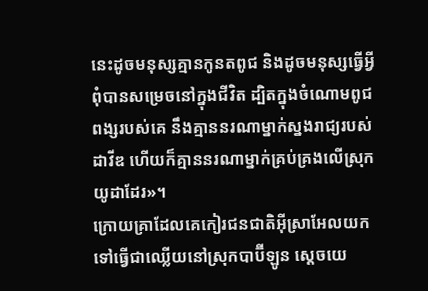នេះដូចមនុស្សគ្មានកូនតពូជ និងដូចមនុស្សធ្វើអ្វីពុំបានសម្រេចនៅក្នុងជីវិត ដ្បិតក្នុងចំណោមពូជពង្សរបស់គេ នឹងគ្មាននរណាម្នាក់ស្នងរាជ្យរបស់ដាវីឌ ហើយក៏គ្មាននរណាម្នាក់គ្រប់គ្រងលើស្រុកយូដាដែរ»។
ក្រោយគ្រាដែលគេកៀរជនជាតិអ៊ីស្រាអែលយកទៅធ្វើជាឈ្លើយនៅស្រុកបាប៊ីឡូន ស្ដេចយេ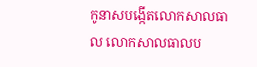កូនាសបង្កើតលោកសាលធាល លោកសាលធាលប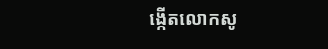ង្កើតលោកសូ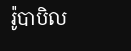រ៉ូបាបិល